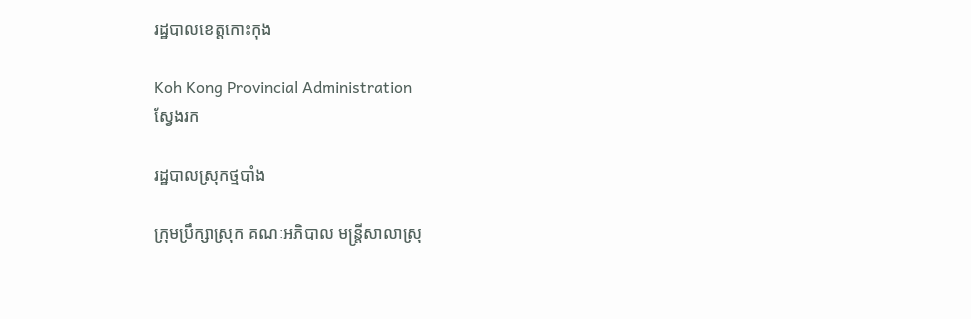រដ្ឋបាលខេត្តកោះកុង

Koh Kong Provincial Administration
ស្វែងរក

រដ្ឋបាលស្រុកថ្មបាំង

ក្រុមប្រឹក្សាស្រុក គណៈអភិបាល មន្រ្តីសាលាស្រុ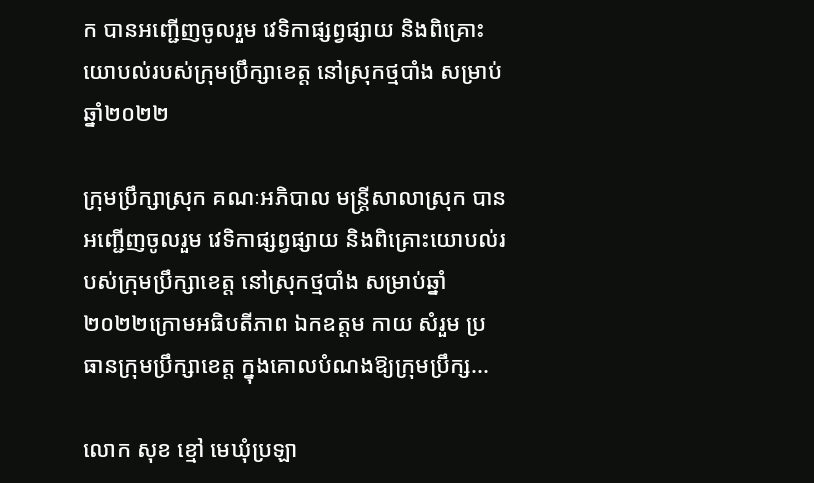ក បានអញ្ជើញចូលរួម វេទិកាផ្សព្វផ្សាយ និងពិគ្រោះយោបល់របស់ក្រុមប្រឹក្សាខេត្ត នៅស្រុកថ្មបាំង សម្រាប់ឆ្នាំ២០២២

ក្រុមប្រឹក្សាស្រុក គណៈអភិបាល មន្រ្តីសាលាស្រុក បានអញ្ជើញចូលរួម វេទិកាផ្សព្វផ្សាយ និងពិគ្រោះយោបល់របស់ក្រុមប្រឹក្សាខេត្ត នៅស្រុកថ្មបាំង សម្រាប់ឆ្នាំ២០២២ក្រោមអធិបតីភាព ឯកឧត្ដម កាយ សំរួម ប្រធានក្រុមប្រឹក្សាខេត្ត ក្នុងគោលបំណងឱ្យក្រុមប្រឹក្ស...

លោក សុខ ខ្មៅ មេឃុំប្រឡា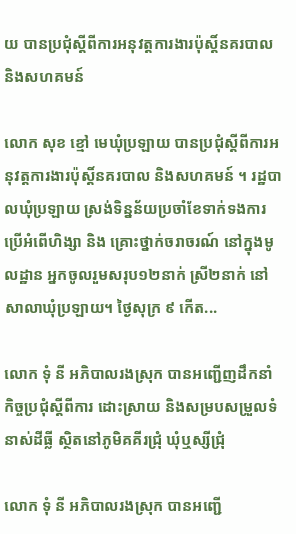យ បានប្រជុំស្តីពីការអនុវត្តការងារប៉ុស្ដិ៍នគរបាល និងសហគមន៍

លោក សុខ ខ្មៅ មេឃុំប្រឡាយ បានប្រជុំស្តីពីការអនុវត្តការងារប៉ុស្ដិ៍នគរបាល និងសហគមន៍ ។ រដ្ឋបាលឃុំប្រឡាយ ស្រង់ទិន្នន័យប្រចាំខែទាក់ទងការប្រើអំពើហិង្សា និង គ្រោះថ្នាក់ចរាចរណ៍ នៅក្នុងមូលដ្ឋាន អ្នកចូលរួមសរុប១២នាក់ ស្រី២នាក់ នៅសាលាឃុំប្រឡាយ។ ថ្ងៃសុក្រ ៩ កើត...

លោក ទុំ នី អភិបាលរងស្រុក បានអញ្ជើញដឹកនាំកិច្ចប្រជុំស្ដីពីការ ដោះស្រាយ និងសម្របសម្រួលទំនាស់ដីធ្លី ស្ថិតនៅភូមិគគីរជ្រុំ ឃុំឬស្សីជ្រុំ

លោក ទុំ នី អភិបាលរងស្រុក បានអញ្ជើ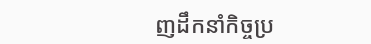ញដឹកនាំកិច្ចប្រ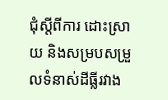ជុំស្ដីពីការ ដោះស្រាយ និងសម្របសម្រួលទំនាស់ដីធ្លីរវាង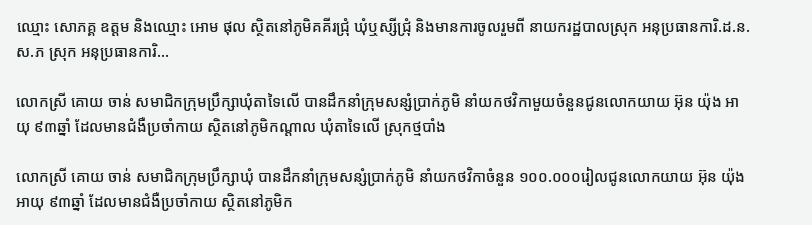ឈ្មោះ សោភគ្គ ឧត្តម និងឈ្មោះ អោម ផុល ស្ថិតនៅភូមិគគីរជ្រុំ ឃុំឬស្សីជ្រុំ និងមានការចូលរួមពី នាយករដ្ឋបាលស្រុក អនុប្រធានការិ.ដ.ន.ស.ភ ស្រុក អនុប្រធានការិ...

លោកស្រី គោយ ចាន់ សមាជិកក្រុមប្រឹក្សាឃុំតាទៃលើ បានដឹកនាំក្រុមសន្សំប្រាក់ភូមិ នាំយកថវិកាមួយចំនួនជូនលោកយាយ អ៊ុន យ៉ុង អាយុ ៩៣ឆ្នាំ ដែលមានជំងឺប្រចាំកាយ ស្ថិតនៅភូមិកណ្ដាល ឃុំតាទៃលើ ស្រុកថ្មបាំង

លោកស្រី គោយ ចាន់ សមាជិកក្រុមប្រឹក្សាឃុំ បានដឹកនាំក្រុមសន្សំប្រាក់ភូមិ នាំយកថវិកាចំនួន ១០០.០០០រៀលជូនលោកយាយ អ៊ុន យ៉ុង អាយុ ៩៣ឆ្នាំ ដែលមានជំងឺប្រចាំកាយ ស្ថិតនៅភូមិក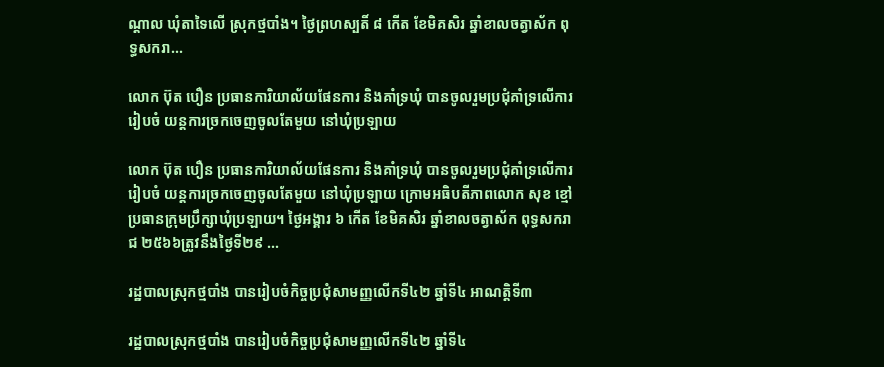ណ្ដាល ឃុំតាទៃលើ ស្រុកថ្មបាំង។ ថ្ងៃព្រហស្បតិ៍ ៨ កើត ខែមិគសិរ ឆ្នាំខាលចត្វាស័ក ពុទ្ធសករា...

លោក ប៊ុត បឿន ប្រធានការិយាល័យផែនការ និងគាំទ្រឃុំ បានចូលរួមប្រជុំគាំទ្រលើការរៀបចំ យន្តការច្រកចេញចូលតែមួយ នៅឃុំប្រឡាយ

លោក ប៊ុត បឿន ប្រធានការិយាល័យផែនការ និងគាំទ្រឃុំ បានចូលរួមប្រជុំគាំទ្រលើការរៀបចំ យន្តការច្រកចេញចូលតែមួយ នៅឃុំប្រឡាយ ក្រោមអធិបតីភាពលោក សុខ ខ្មៅ ប្រធានក្រុមប្រឹក្សាឃុំប្រឡាយ។ ថ្ងៃអង្គារ ៦ កើត ខែមិគសិរ ឆ្នាំខាលចត្វាស័ក ពុទ្ធសករាជ ២៥៦៦ត្រូវនឹងថ្ងៃទី២៩ ...

រដ្ឋបាលស្រុកថ្មបាំង បានរៀបចំកិច្ចប្រជុំសាមញ្ញលេីកទី៤២ ឆ្នាំទី៤ អាណត្តិទី៣

រដ្ឋបាលស្រុកថ្មបាំង បានរៀបចំកិច្ចប្រជុំសាមញ្ញលេីកទី៤២ ឆ្នាំទី៤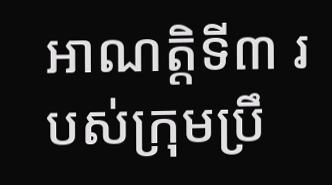អាណត្តិទី៣ របស់ក្រុមប្រឹ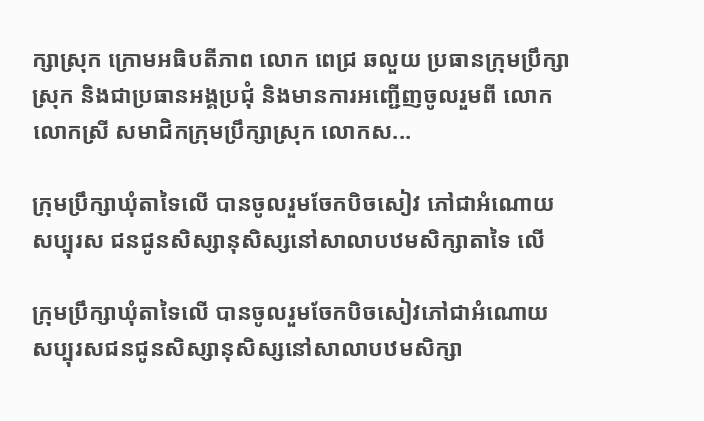ក្សាស្រុក ក្រោមអធិបតីភាព លោក ពេជ្រ ឆលួយ ប្រធានក្រុមប្រឹក្សាស្រុក និងជាប្រធានអង្គប្រជុំ និងមានការអញ្ជេីញចូលរួមពី លោក លោកស្រី សមាជិកក្រុមប្រឹក្សាស្រុក លោកស...

ក្រុមប្រឹក្សាឃុំតាទៃលើ បានចូលរួមចែកបិចសៀវ ភៅជាអំណោយសប្បុរស ជនជូនសិស្សានុសិស្សនៅសាលាបឋមសិក្សាតាទៃ លើ

ក្រុមប្រឹក្សាឃុំតាទៃលើ បានចូលរួមចែកបិចសៀវភៅជាអំណោយសប្បុរសជនជូនសិស្សានុសិស្សនៅសាលាបឋមសិក្សា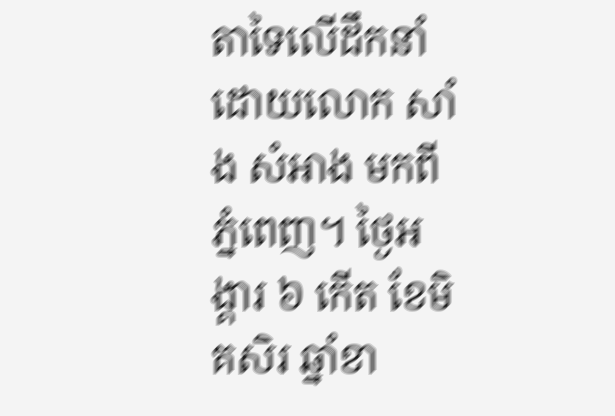តាទៃលើដឹកនាំដោយលោក សាំង សំអាង មកពីភ្នំពេញ។ ថ្ងៃអង្គារ ៦ កើត ខែមិគសិរ ឆ្នាំខា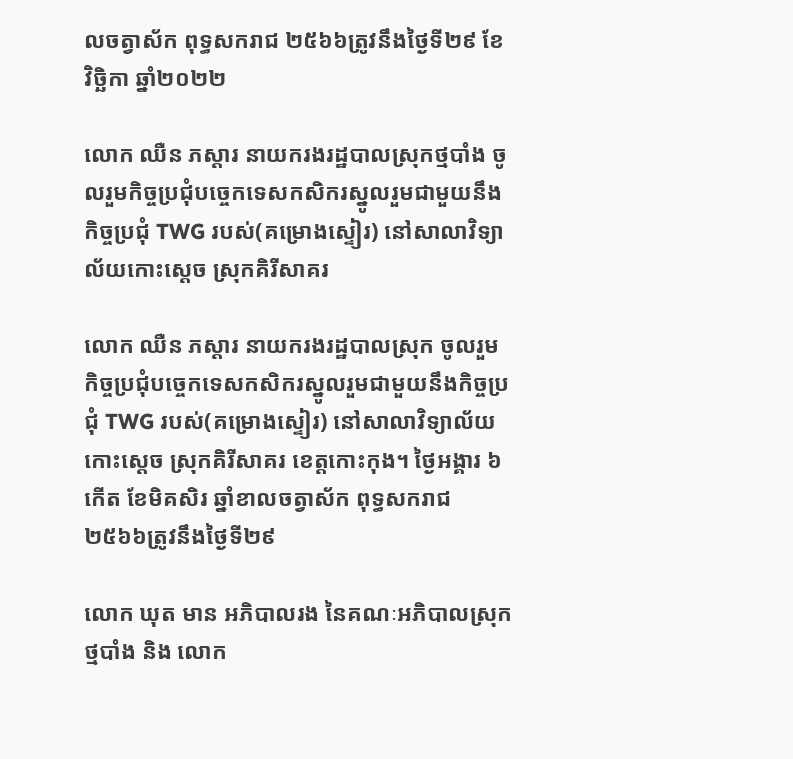លចត្វាស័ក ពុទ្ធសករាជ ២៥៦៦ត្រូវនឹងថ្ងៃទី២៩ ខែវិច្ឆិកា ឆ្នាំ២០២២

លោក ឈឺន ភស្តារ នាយករងរដ្ឋបាលស្រុកថ្មបាំង ចូលរួមកិច្ចប្រជុំបច្ចេកទេសកសិករស្នូលរួមជាមួយនឹងកិច្ចប្រជុំ TWG របស់(គម្រោងស្ទៀរ) នៅសាលាវិទ្យាល័យកោះស្តេច ស្រុកគិរីសាគរ

លោក ឈឺន ភស្តារ នាយករងរដ្ឋបាលស្រុក ចូលរួមកិច្ចប្រជុំបច្ចេកទេសកសិករស្នូលរួមជាមួយនឹងកិច្ចប្រជុំ TWG របស់(គម្រោងស្ទៀរ) នៅសាលាវិទ្យាល័យកោះស្តេច ស្រុកគិរីសាគរ ខេត្តកោះកុង។ ថ្ងៃអង្គារ ៦ កើត ខែមិគសិរ ឆ្នាំខាលចត្វាស័ក ពុទ្ធសករាជ ២៥៦៦ត្រូវនឹងថ្ងៃទី២៩

លោក ឃុត មាន អភិបាលរង នៃគណៈអភិបាលស្រុកថ្មបាំង និង លោក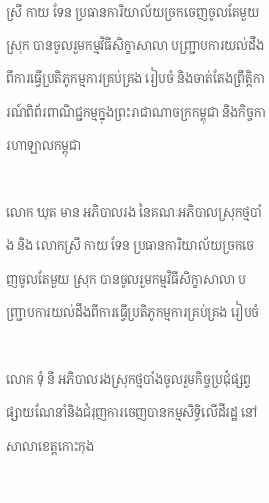ស្រី កាយ ទែន ប្រធានការិយាល័យច្រកចេញចូលតែមួយ ស្រុក បានចូលរួមកម្មវិធីសិក្ខាសាលា បញ្រ្ជាបការយល់ដឹងពីការធ្វើប្រតិភូកម្មការគ្រប់គ្រង រៀបចំ និងចាត់តែងព្រឹត្តិការណ៍ពិព័រពាណិជ្ជកម្មក្នុងព្រះរាជាណាចក្រកម្ពុជា និងកិច្ចការហាឡាលកម្ពុជា

លោក ឃុត មាន អភិបាលរង នៃគណៈអភិបាលស្រុកថ្មបាំង និង លោកស្រី កាយ ទែន ប្រធានការិយាល័យច្រកចេញចូលតែមួយ ស្រុក បានចូលរួមកម្មវិធីសិក្ខាសាលា បញ្រ្ជាបការយល់ដឹងពីការធ្វើប្រតិភូកម្មការគ្រប់គ្រង រៀបចំ

លោក ទុំ នី អភិបាលរងស្រុកថ្មបាំងចូលរួមកិច្ចប្រជុំផ្សព្វផ្សាយណែនាំនិងជំរុញការចេញបានកម្មសិទ្ធិលើដីរដ្ឋ នៅសាលាខេត្តកោះកុង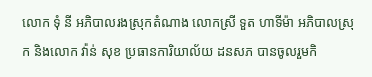លោក ទុំ នី អភិបាលរងស្រុកតំណាង លោកស្រី ទួត ហាទីម៉ា អភិបាលស្រុក និងលោក វ៉ាន់ សុខ ប្រធានការិយាល័យ ដនសភ បានចូលរួមកិ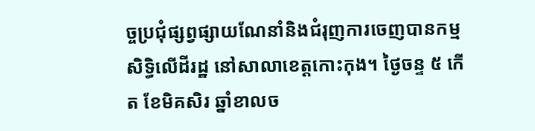ច្ចប្រជុំផ្សព្វផ្សាយណែនាំនិងជំរុញការចេញបានកម្មសិទ្ធិលើដីរដ្ឋ នៅសាលាខេត្តកោះកុង។ ថ្ងៃចន្ទ ៥ កើត ខែមិគសិរ ឆ្នាំខាលច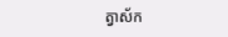ត្វាស័ក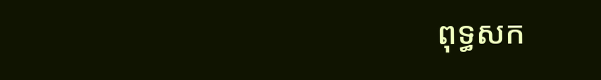ពុទ្ធសក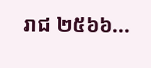រាជ ២៥៦៦...